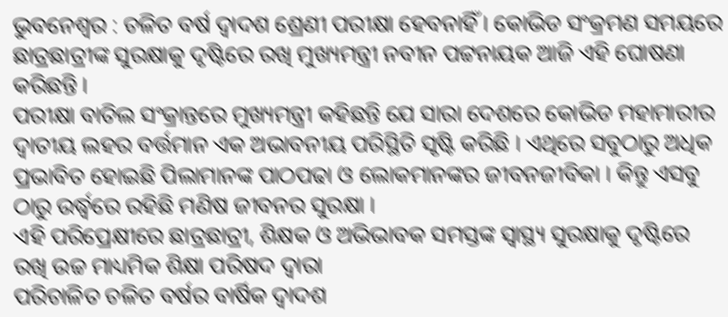ଭୁବନେଶ୍ୱର : ଚଳିତ ବର୍ଷ ଦ୍ୱାଦଶ ଶ୍ରେଣୀ ପରୀକ୍ଷା ହେବନାହିଁ । କୋଭିଡ ସଂକ୍ରମଣ ସମୟରେ ଛାତ୍ରଛାତ୍ରୀଙ୍କ ସୁରକ୍ଷାକୁ ଦୃଷ୍ଟିରେ ରଖି ମୁଖ୍ୟମନ୍ତ୍ରୀ ନବୀନ ପଟ୍ଟନାୟକ ଆଜି ଏହି ଘୋଷଣା କରିଛନ୍ତି ।
ପରୀକ୍ଷା ବାତିଲ ସଂକ୍ରାନ୍ତରେ ମୁଖ୍ୟମନ୍ତ୍ରୀ କହିଛନ୍ତି ଯେ ସାରା ଦେଶରେ କୋଭିଡ ମହାମାରୀର ଦ୍ବାତୀୟ ଲହର ବର୍ତ୍ତମାନ ଏକ ଅଭାବନୀୟ ପରିସ୍ଥିତି ସୃଷ୍ଟି କରିଛି । ଏଥିରେ ସବୁଠାରୁ ଅଧିକ ପ୍ରଭାବିତ ହୋଇଛି ପିଲାମାନଙ୍କ ପାଠପଢା ଓ ଲୋକମାନଙ୍କର ଜୀବନଜୀବିକା । କିନ୍ତୁ ଏସବୁ ଠାରୁ ଉର୍ଦ୍ଧ୍ବରେ ରହିଛି ମଣିଷ ଜୀବନର ସୁରକ୍ଷା ।
ଏହି ପରିପ୍ରେକ୍ଷୀରେ ଛାତ୍ରଛାତ୍ରୀ, ଶିକ୍ଷକ ଓ ଅଭିଭାବକ ସମସ୍ତଙ୍କ ସ୍ୱାସ୍ଥ୍ୟ ସୁରକ୍ଷାକୁ ଦୃଷ୍ଟିରେ ରଖି ଉଚ୍ଚ ମାଧ୍ୟମିକ ଶିକ୍ଷା ପରିଷଦ ଦ୍ୱାରା
ପରିଚାଳିତ ଚଳିତ ବର୍ଷର ବାର୍ଷିକ ଦ୍ୱାଦଶ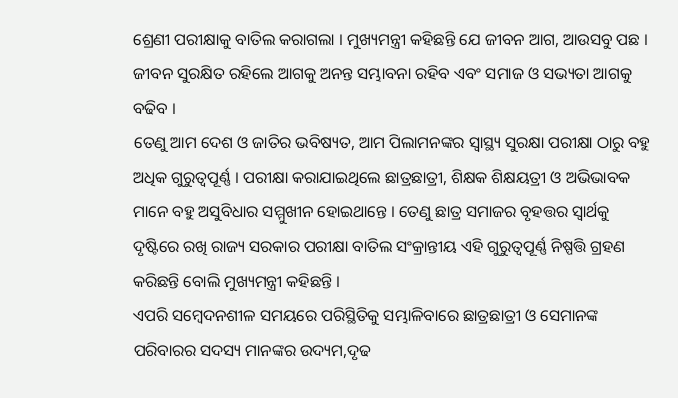ଶ୍ରେଣୀ ପରୀକ୍ଷାକୁ ବାତିଲ କରାଗଲା । ମୁଖ୍ୟମନ୍ତ୍ରୀ କହିଛନ୍ତି ଯେ ଜୀବନ ଆଗ, ଆଉସବୁ ପଛ । ଜୀବନ ସୁରକ୍ଷିତ ରହିଲେ ଆଗକୁ ଅନନ୍ତ ସମ୍ଭାବନା ରହିବ ଏବଂ ସମାଜ ଓ ସଭ୍ୟତା ଆଗକୁ ବଢିବ ।
ତେଣୁ ଆମ ଦେଶ ଓ ଜାତିର ଭବିଷ୍ୟତ, ଆମ ପିଲାମନଙ୍କର ସ୍ୱାସ୍ଥ୍ୟ ସୁରକ୍ଷା ପରୀକ୍ଷା ଠାରୁ ବହୁ ଅଧିକ ଗୁରୁତ୍ୱପୂର୍ଣ୍ଣ । ପରୀକ୍ଷା କରାଯାଇଥିଲେ ଛାତ୍ରଛାତ୍ରୀ, ଶିକ୍ଷକ ଶିକ୍ଷୟତ୍ରୀ ଓ ଅଭିଭାବକ ମାନେ ବହୁ ଅସୁବିଧାର ସମ୍ମୁଖୀନ ହୋଇଥାନ୍ତେ । ତେଣୁ ଛାତ୍ର ସମାଜର ବୃହତ୍ତର ସ୍ୱାର୍ଥକୁ ଦୃଷ୍ଟିରେ ରଖି ରାଜ୍ୟ ସରକାର ପରୀକ୍ଷା ବାତିଲ ସଂକ୍ରାନ୍ତୀୟ ଏହି ଗୁରୁତ୍ୱପୂର୍ଣ୍ଣ ନିଷ୍ପତ୍ତି ଗ୍ରହଣ କରିଛନ୍ତି ବୋଲି ମୁଖ୍ୟମନ୍ତ୍ରୀ କହିଛନ୍ତି ।
ଏପରି ସମ୍ବେଦନଶୀଳ ସମୟରେ ପରିସ୍ଥିତିକୁ ସମ୍ଭାଳିବାରେ ଛାତ୍ରଛାତ୍ରୀ ଓ ସେମାନଙ୍କ ପରିବାରର ସଦସ୍ୟ ମାନଙ୍କର ଉଦ୍ୟମ,ଦୃଢ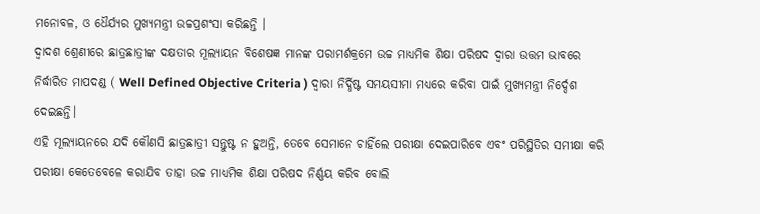ମନୋବଳ, ଓ ଧୈର୍ଯ୍ୟର ମୁଖ୍ୟମନ୍ତ୍ରୀ ଉଚ୍ଚପ୍ରଶଂସା କରିଛନ୍ତି ।
ଦ୍ୱାଦଶ ଶ୍ରେଣୀରେ ଛାତ୍ରଛାତ୍ରୀଙ୍କ ଦକ୍ଷତାର ମୂଲ୍ୟାୟନ ବିଶେଷଜ୍ଞ ମାନଙ୍କ ପରାମର୍ଶକ୍ରମେ ଉଚ୍ଚ ମାଧ୍ୟମିକ ଶିକ୍ଷା ପରିଷଦ ଦ୍ୱାରା ଉତ୍ତମ ଭାବରେ ନିର୍ଦ୍ଧାରିତ ମାପଦଣ୍ଡ ( Well Defined Objective Criteria ) ଦ୍ୱାରା ନିର୍ଦ୍ଧିଷ୍ଟ ସମୟସୀମା ମଧ୍ୟରେ କରିବା ପାଇଁ ମୁଖ୍ୟମନ୍ତ୍ରୀ ନିର୍ଦ୍ଦେଶ ଦେଇଛନ୍ତି।
ଏହି ମୂଲ୍ୟାୟନରେ ଯଦି କୌଣସି ଛାତ୍ରଛାତ୍ରୀ ସନ୍ତୁଷ୍ଟ ନ ହୁଅନ୍ତି, ତେବେ ସେମାନେ ଚାହିଁଲେ ପରୀକ୍ଷା ଦେଇପାରିବେ ଏବଂ ପରିସ୍ଥିତିର ସମୀକ୍ଷା କରି ପରୀକ୍ଷା କେତେବେଳେ କରାଯିବ ତାହା ଉଚ୍ଚ ମାଧ୍ୟମିକ ଶିକ୍ଷା ପରିଷଦ ନିର୍ଣ୍ଣୟ କରିବ ବୋଲି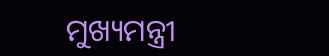ମୁଖ୍ୟମନ୍ତ୍ରୀ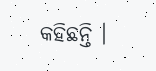କହିଛନ୍ତି ।